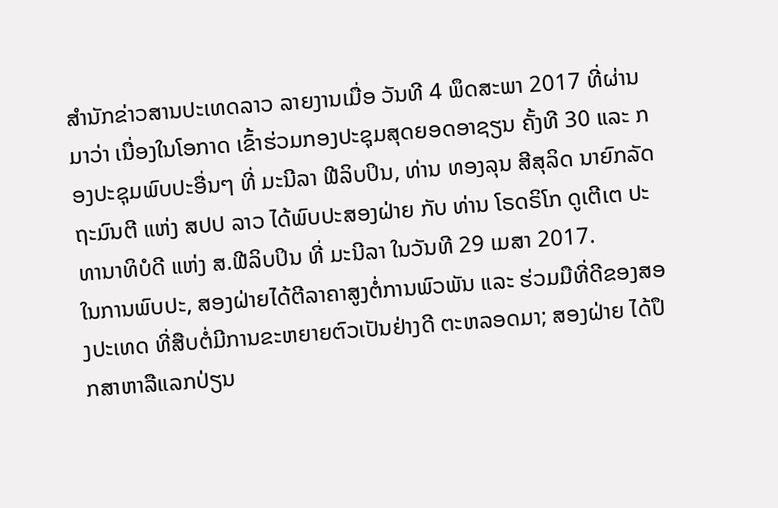ສຳນັກຂ່າວສານປະເທດລາວ ລາຍງານເມື່ອ ວັນທີ 4 ພຶດສະພາ 2017 ທີ່ຜ່ານມາວ່າ ເນື່ອງໃນໂອກາດ ເຂົ້າຮ່ວມກອງປະຊຸມສຸດຍອດອາຊຽນ ຄັ້ງທີ 30 ແລະ ກອງປະຊຸມພົບປະອື່ນໆ ທີ່ ມະນີລາ ຟີລິບປິນ, ທ່ານ ທອງລຸນ ສີສຸລິດ ນາຍົກລັດຖະມົນຕີ ແຫ່ງ ສປປ ລາວ ໄດ້ພົບປະສອງຝ່າຍ ກັບ ທ່ານ ໂຣດຣິໂກ ດູເຕີເຕ ປະທານາທິບໍດີ ແຫ່ງ ສ.ຟີລິບປິນ ທີ່ ມະນີລາ ໃນວັນທີ 29 ເມສາ 2017.
ໃນການພົບປະ, ສອງຝ່າຍໄດ້ຕີລາຄາສູງຕໍ່ການພົວພັນ ແລະ ຮ່ວມມືທີ່ດີຂອງສອງປະເທດ ທີ່ສືບຕໍ່ມີການຂະຫຍາຍຕົວເປັນຢ່າງດີ ຕະຫລອດມາ; ສອງຝ່າຍ ໄດ້ປຶກສາຫາລືແລກປ່ຽນ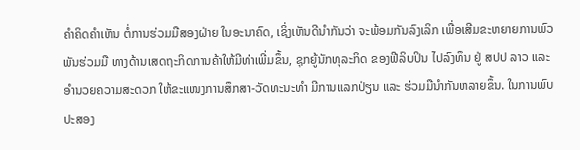ຄຳຄິດຄຳເຫັນ ຕໍ່ການຮ່ວມມືສອງຝ່າຍ ໃນອະນາຄົດ, ເຊິ່ງເຫັນດີນຳກັນວ່າ ຈະພ້ອມກັນລົງເລິກ ເພື່ອເສີມຂະຫຍາຍການພົວພັນຮ່ວມມື ທາງດ້ານເສດຖະກິດການຄ້າໃຫ້ມີທ່າເພີ່ມຂຶ້ນ, ຊຸກຍູ້ນັກທຸລະກິດ ຂອງຟີລິບປິນ ໄປລົງທຶນ ຢູ່ ສປປ ລາວ ແລະ ອຳນວຍຄວາມສະດວກ ໃຫ້ຂະແໜງການສຶກສາ-ວັດທະນະທຳ ມີການແລກປ່ຽນ ແລະ ຮ່ວມມືນຳກັນຫລາຍຂຶ້ນ. ໃນການພົບປະສອງ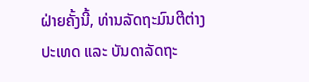ຝ່າຍຄັ້ງນີ້, ທ່ານລັດຖະມົນຕີຕ່າງປະເທດ ແລະ ບັນດາລັດຖະ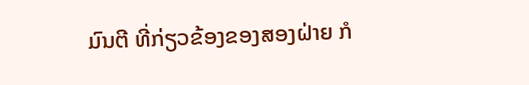ມົນຕີ ທີ່ກ່ຽວຂ້ອງຂອງສອງຝ່າຍ ກໍ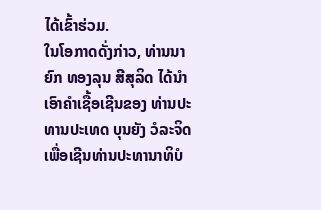ໄດ້ເຂົ້າຮ່ວມ.
ໃນໂອກາດດັ່ງກ່າວ, ທ່ານນາຍົກ ທອງລຸນ ສີສຸລິດ ໄດ້ນຳເອົາຄຳເຊື້ອເຊີນຂອງ ທ່ານປະທານປະເທດ ບຸນຍັງ ວໍລະຈິດ ເພື່ອເຊີນທ່ານປະທານາທິບໍ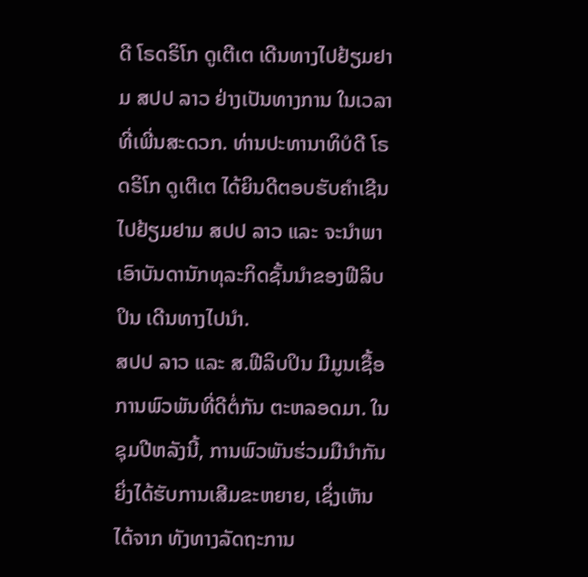ດີ ໂຣດຣິໂກ ດູເຕີເຕ ເດີນທາງໄປຢ້ຽມຢາມ ສປປ ລາວ ຢ່າງເປັນທາງການ ໃນເວລາທີ່ເພີ່ນສະດວກ. ທ່ານປະທານາທິບໍດີ ໂຣດຣິໂກ ດູເຕີເຕ ໄດ້ຍິນດີຕອບຮັບຄຳເຊີນ ໄປຢ້ຽມຢາມ ສປປ ລາວ ແລະ ຈະນຳພາເອົາບັນດານັກທຸລະກິດຊັ້ນນຳຂອງຟີລິບປິນ ເດີນທາງໄປນຳ.
ສປປ ລາວ ແລະ ສ.ຟີລິບປິນ ມີມູນເຊື້ອການພົວພັນທີ່ດີຕໍ່ກັນ ຕະຫລອດມາ. ໃນຊຸມປີຫລັງນີ້, ການພົວພັນຮ່ວມມືນຳກັນ ຍິ່ງໄດ້ຮັບການເສີມຂະຫຍາຍ, ເຊິ່ງເຫັນໄດ້ຈາກ ທັງທາງລັດຖະການ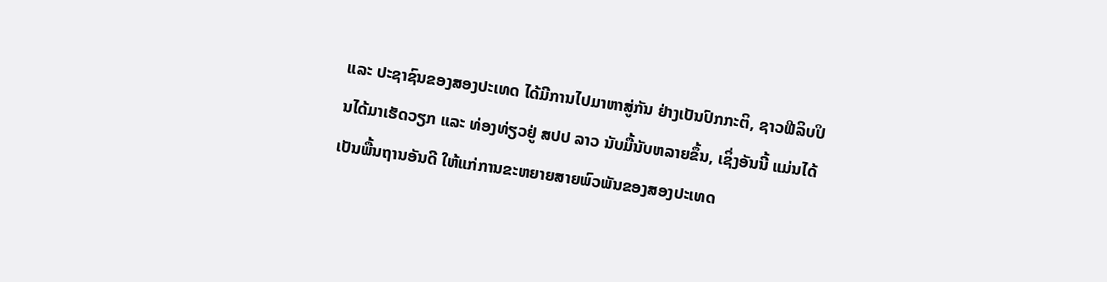ແລະ ປະຊາຊົນຂອງສອງປະເທດ ໄດ້ມີການໄປມາຫາສູ່ກັນ ຢ່າງເປັນປົກກະຕິ, ຊາວຟີລິບປິນໄດ້ມາເຮັດວຽກ ແລະ ທ່ອງທ່ຽວຢູ່ ສປປ ລາວ ນັບມື້ນັບຫລາຍຂຶ້ນ, ເຊິ່ງອັນນີ້ ແມ່ນໄດ້ເປັນພື້ນຖານອັນດີ ໃຫ້ແກ່ການຂະຫຍາຍສາຍພົວພັນຂອງສອງປະເທດ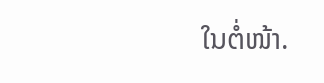ໃນຕໍ່ໜ້າ.